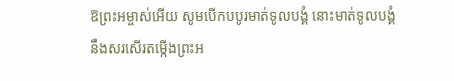ឱព្រះអម្ចាស់អើយ សូមបើកបបូរមាត់ទូលបង្គំ នោះមាត់ទូលបង្គំនឹងសរសើរតម្កើងព្រះអ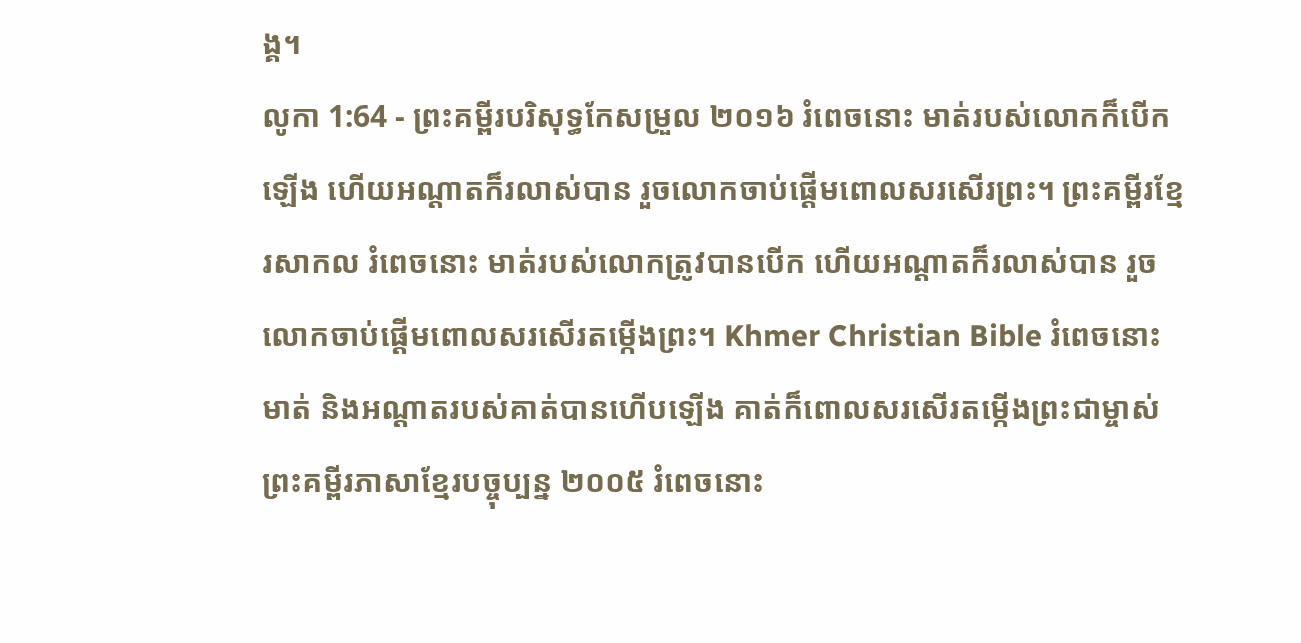ង្គ។
លូកា 1:64 - ព្រះគម្ពីរបរិសុទ្ធកែសម្រួល ២០១៦ រំពេចនោះ មាត់របស់លោកក៏បើកឡើង ហើយអណ្តាតក៏រលាស់បាន រួចលោកចាប់ផ្តើមពោលសរសើរព្រះ។ ព្រះគម្ពីរខ្មែរសាកល រំពេចនោះ មាត់របស់លោកត្រូវបានបើក ហើយអណ្ដាតក៏រលាស់បាន រួចលោកចាប់ផ្ដើមពោលសរសើរតម្កើងព្រះ។ Khmer Christian Bible រំពេចនោះមាត់ និងអណ្ដាតរបស់គាត់បានហើបឡើង គាត់ក៏ពោលសរសើរតម្កើងព្រះជាម្ចាស់ ព្រះគម្ពីរភាសាខ្មែរបច្ចុប្បន្ន ២០០៥ រំពេចនោះ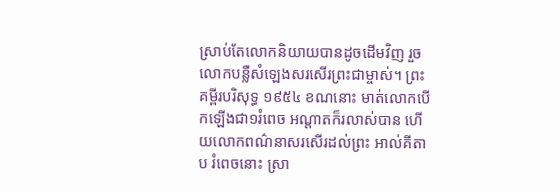ស្រាប់តែលោកនិយាយបានដូចដើមវិញ រួចលោកបន្លឺសំឡេងសរសើរព្រះជាម្ចាស់។ ព្រះគម្ពីរបរិសុទ្ធ ១៩៥៤ ខណនោះ មាត់លោកបើកឡើងជា១រំពេច អណ្តាតក៏រលាស់បាន ហើយលោកពណ៌នាសរសើរដល់ព្រះ អាល់គីតាប រំពេចនោះ ស្រា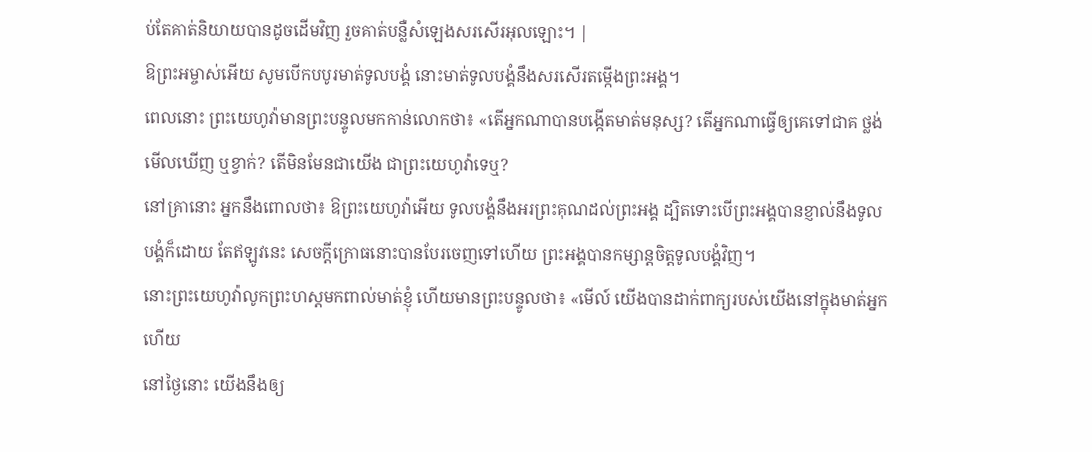ប់តែគាត់និយាយបានដូចដើមវិញ រួចគាត់បន្លឺសំឡេងសរសើរអុលឡោះ។ |
ឱព្រះអម្ចាស់អើយ សូមបើកបបូរមាត់ទូលបង្គំ នោះមាត់ទូលបង្គំនឹងសរសើរតម្កើងព្រះអង្គ។
ពេលនោះ ព្រះយេហូវ៉ាមានព្រះបន្ទូលមកកាន់លោកថា៖ «តើអ្នកណាបានបង្កើតមាត់មនុស្ស? តើអ្នកណាធ្វើឲ្យគេទៅជាគ ថ្លង់ មើលឃើញ ឬខ្វាក់? តើមិនមែនជាយើង ជាព្រះយេហូវ៉ាទេឬ?
នៅគ្រានោះ អ្នកនឹងពោលថា៖ ឱព្រះយេហូវ៉ាអើយ ទូលបង្គំនឹងអរព្រះគុណដល់ព្រះអង្គ ដ្បិតទោះបើព្រះអង្គបានខ្ញាល់នឹងទូលបង្គំក៏ដោយ តែឥឡូវនេះ សេចក្ដីក្រោធនោះបានបែរចេញទៅហើយ ព្រះអង្គបានកម្សាន្តចិត្តទូលបង្គំវិញ។
នោះព្រះយេហូវ៉ាលូកព្រះហស្តមកពាល់មាត់ខ្ញុំ ហើយមានព្រះបន្ទូលថា៖ «មើល៍ យើងបានដាក់ពាក្យរបស់យើងនៅក្នុងមាត់អ្នកហើយ
នៅថ្ងៃនោះ យើងនឹងឲ្យ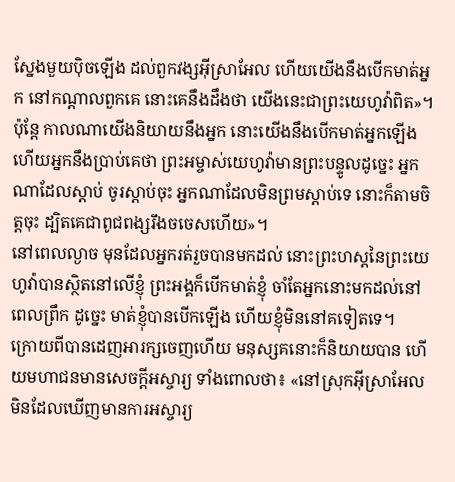ស្នែងមួយប៉ិចឡើង ដល់ពួកវង្សអ៊ីស្រាអែល ហើយយើងនឹងបើកមាត់អ្នក នៅកណ្ដាលពួកគេ នោះគេនឹងដឹងថា យើងនេះជាព្រះយេហូវ៉ាពិត»។
ប៉ុន្តែ កាលណាយើងនិយាយនឹងអ្នក នោះយើងនឹងបើកមាត់អ្នកឡើង ហើយអ្នកនឹងប្រាប់គេថា ព្រះអម្ចាស់យេហូវ៉ាមានព្រះបន្ទូលដូច្នេះ អ្នកណាដែលស្តាប់ ចូរស្តាប់ចុះ អ្នកណាដែលមិនព្រមស្តាប់ទេ នោះក៏តាមចិត្តចុះ ដ្បិតគេជាពូជពង្សរឹងចចេសហើយ»។
នៅពេលល្ងាច មុនដែលអ្នករត់រួចបានមកដល់ នោះព្រះហស្តនៃព្រះយេហូវ៉ាបានស្ថិតនៅលើខ្ញុំ ព្រះអង្គក៏បើកមាត់ខ្ញុំ ចាំតែអ្នកនោះមកដល់នៅពេលព្រឹក ដូច្នេះ មាត់ខ្ញុំបានបើកឡើង ហើយខ្ញុំមិននៅគទៀតទេ។
ក្រោយពីបានដេញអារក្សចេញហើយ មនុស្សគនោះក៏និយាយបាន ហើយមហាជនមានសេចក្តីអស្ចារ្យ ទាំងពោលថា៖ «នៅស្រុកអ៊ីស្រាអែល មិនដែលឃើញមានការអស្ចារ្យ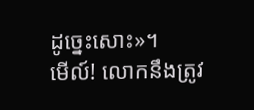ដូច្នេះសោះ»។
មើល៍! លោកនឹងត្រូវ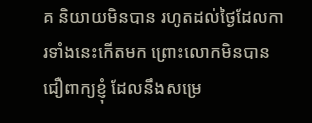គ និយាយមិនបាន រហូតដល់ថ្ងៃដែលការទាំងនេះកើតមក ព្រោះលោកមិនបានជឿពាក្យខ្ញុំ ដែលនឹងសម្រេ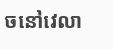ចនៅវេលា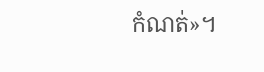កំណត់»។